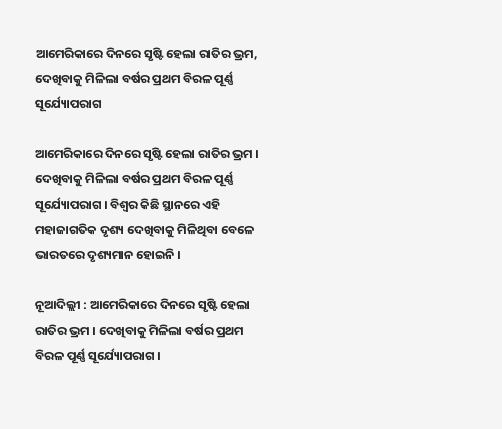ଆମେରିକାରେ ଦିନରେ ସୃଷ୍ଟି ହେଲା ରାତିର ଭ୍ରମ, ଦେଖିବାକୁ ମିଳିଲା ବର୍ଷର ପ୍ରଥମ ବିରଳ ପୂର୍ଣ୍ଣ ସୂର୍ଯ୍ୟୋପରାଗ

ଆମେରିକାରେ ଦିନରେ ସୃଷ୍ଟି ହେଲା ରାତିର ଭ୍ରମ । ଦେଖିବାକୁ ମିଳିଲା ବର୍ଷର ପ୍ରଥମ ବିରଳ ପୂର୍ଣ୍ଣ ସୂର୍ଯ୍ୟୋପରାଗ । ବିଶ୍ବର କିଛି ସ୍ଥାନରେ ଏହି ମହାଜାଗତିକ ଦୃଶ୍ୟ ଦେଖିବାକୁ ମିଳିଥିବା ବେଳେ ଭାରତରେ ଦୃଶ୍ୟମାନ ହୋଇନି ।

ନୂଆଦିଲ୍ଲୀ : ଆମେରିକାରେ ଦିନରେ ସୃଷ୍ଟି ହେଲା ରାତିର ଭ୍ରମ । ଦେଖିବାକୁ ମିଳିଲା ବର୍ଷର ପ୍ରଥମ ବିରଳ ପୂର୍ଣ୍ଣ ସୂର୍ଯ୍ୟୋପରାଗ ।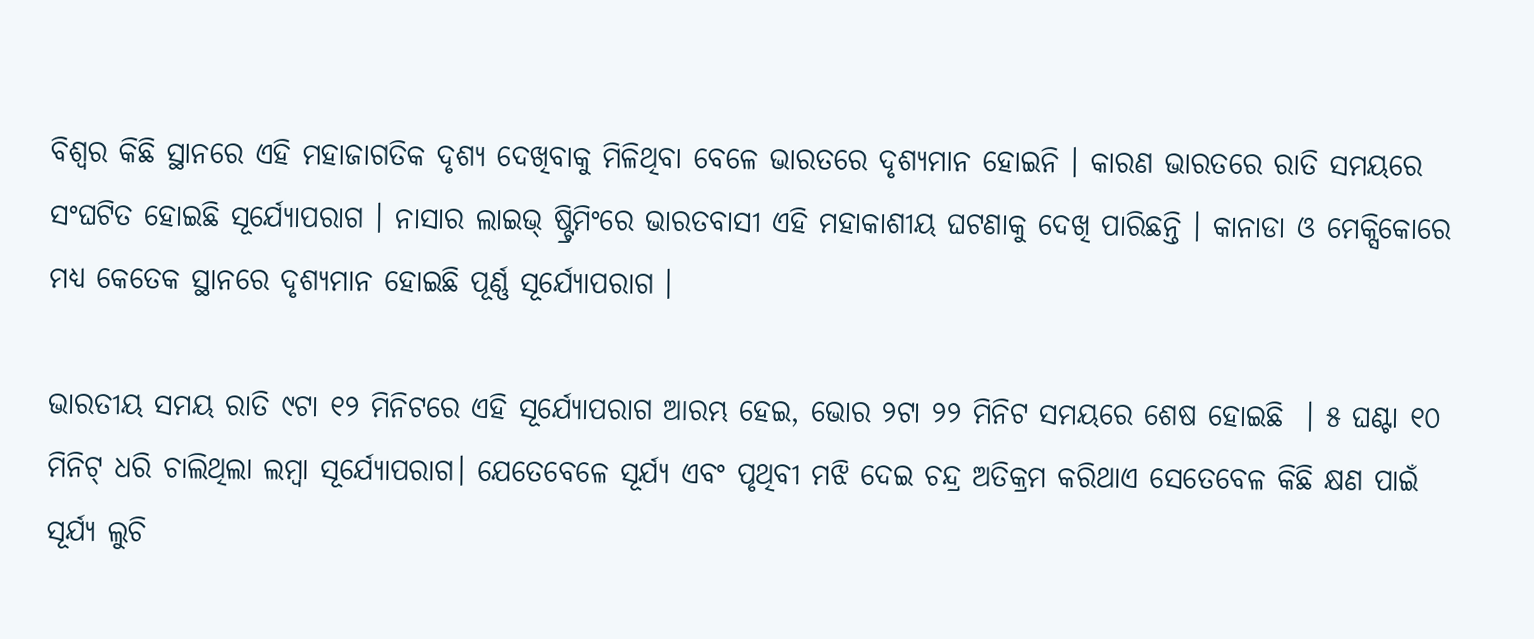ବିଶ୍ବର କିଛି ସ୍ଥାନରେ ଏହି ମହାଜାଗତିକ ଦୃଶ୍ୟ ଦେଖିବାକୁ ମିଳିଥିବା ବେଳେ ଭାରତରେ ଦୃଶ୍ୟମାନ ହୋଇନି । କାରଣ ଭାରତରେ ରାତି ସମୟରେ ସଂଘଟିତ ହୋଇଛି ସୂର୍ଯ୍ୟୋପରାଗ । ନାସାର ଲାଇଭ୍ ଷ୍ଟ୍ରିମିଂରେ ଭାରତବାସୀ ଏହି ମହାକାଶୀୟ ଘଟଣାକୁ ଦେଖି ପାରିଛନ୍ତି । କାନାଡା ଓ ମେକ୍ସିକୋରେ ମଧ୍ୟ କେତେକ ସ୍ଥାନରେ ଦୃଶ୍ୟମାନ ହୋଇଛି ପୂର୍ଣ୍ଣ ସୂର୍ଯ୍ୟୋପରାଗ ।

ଭାରତୀୟ ସମୟ ରାତି ୯ଟା ୧୨ ମିନିଟରେ ଏହି ସୂର୍ଯ୍ୟୋପରାଗ ଆରମ୍ଭ ହେଇ, ଭୋର ୨ଟା ୨୨ ମିନିଟ ସମୟରେ ଶେଷ ହୋଇଛି  । ୫ ଘଣ୍ଟା ୧୦ ମିନିଟ୍ ଧରି ଚାଲିଥିଲା ଲମ୍ବା ସୂର୍ଯ୍ୟୋପରାଗ। ଯେତେବେଳେ ସୂର୍ଯ୍ୟ ଏବଂ ପୃଥିବୀ ମଝି ଦେଇ ଚନ୍ଦ୍ର ଅତିକ୍ରମ କରିଥାଏ ସେତେବେଳ କିଛି କ୍ଷଣ ପାଇଁ ସୂର୍ଯ୍ୟ ଲୁଚି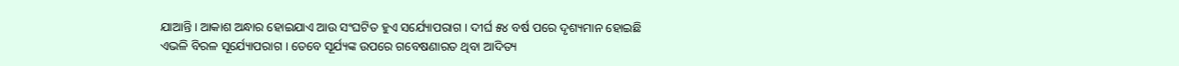ଯାଆନ୍ତି । ଆକାଶ ଅନ୍ଧାର ହୋଇଯାଏ ଆଉ ସଂଘଟିତ ହୁଏ ସର୍ଯ୍ୟୋପରାଗ । ଦୀର୍ଘ ୫୪ ବର୍ଷ ପରେ ଦୃଶ୍ୟମାନ ହୋଇଛି ଏଭଳି ବିରଳ ସୂର୍ଯ୍ୟୋପରାଗ । ତେବେ ସୂର୍ଯ୍ୟଙ୍କ ଉପରେ ଗବେଷଣାରତ ଥିବା ଆଦିତ୍ୟ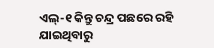ଏଲ୍-୧ କିନ୍ତୁ ଚନ୍ଦ୍ର ପଛରେ ରହି ଯାଇଥିବାରୁ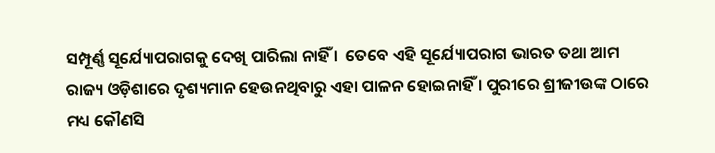ସମ୍ପୂର୍ଣ୍ଣ ସୂର୍ଯ୍ୟୋପରାଗକୁ ଦେଖି ପାରିଲା ନାହିଁ ।  ତେବେ ଏହି ସୂର୍ଯ୍ୟୋପରାଗ ଭାରତ ତଥା ଆମ ରାଜ୍ୟ ଓଡ଼ିଶାରେ ଦୃଶ୍ୟମାନ ହେଉନଥିବାରୁ ଏହା ପାଳନ ହୋଇନାହିଁ । ପୁରୀରେ ଶ୍ରୀଜୀଉଙ୍କ ଠାରେ ମଧ୍ୟ କୌଣସି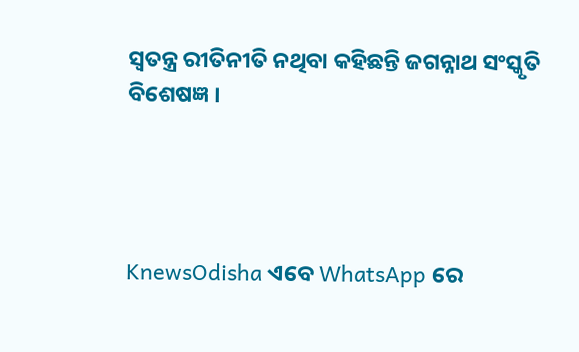ସ୍ୱତନ୍ତ୍ର ରୀତିନୀତି ନଥିବା କହିଛନ୍ତି ଜଗନ୍ନାଥ ସଂସ୍କୃତି ବିଶେଷଜ୍ଞ ।




KnewsOdisha ଏବେ WhatsApp ରେ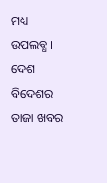ମଧ୍ୟ ଉପଲବ୍ଧ । ଦେଶ ବିଦେଶର ତାଜା ଖବର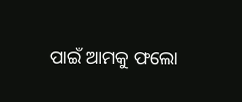ପାଇଁ ଆମକୁ ଫଲୋ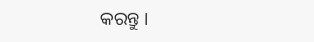କରନ୍ତୁ ।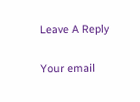Leave A Reply

Your email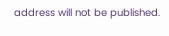address will not be published.